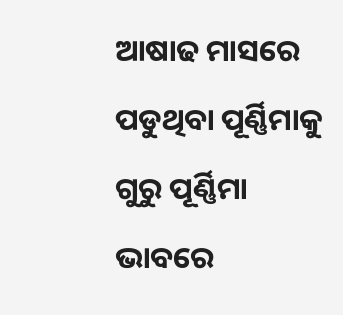ଆଷାଢ ମାସରେ ପଡୁଥିବା ପୂର୍ଣ୍ଣିମାକୁ ଗୁରୁ ପୂର୍ଣ୍ଣିମା ଭାବରେ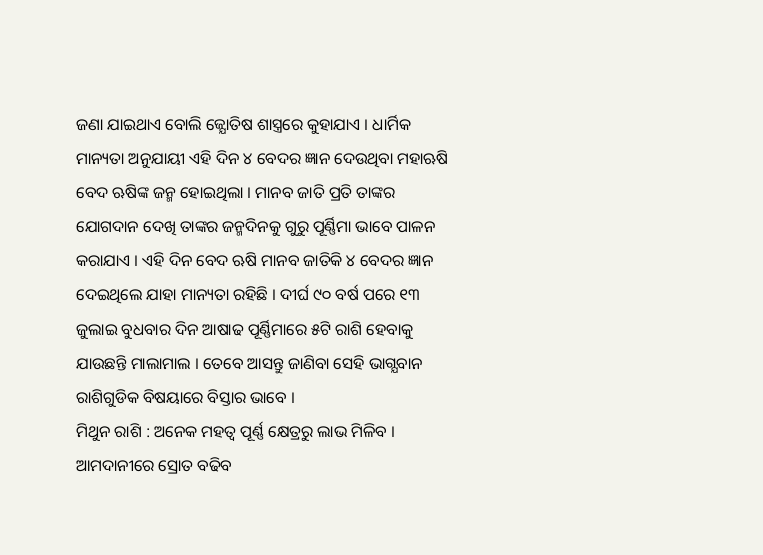ଜଣା ଯାଇଥାଏ ବୋଲି ଜ୍ଯୋତିଷ ଶାସ୍ତ୍ରରେ କୁହାଯାଏ । ଧାର୍ମିକ ମାନ୍ୟତା ଅନୁଯାୟୀ ଏହି ଦିନ ୪ ବେଦର ଜ୍ଞାନ ଦେଉଥିବା ମହାଋଷି ବେଦ ଋଷିଙ୍କ ଜନ୍ମ ହୋଇଥିଲା । ମାନବ ଜାତି ପ୍ରତି ତାଙ୍କର ଯୋଗଦାନ ଦେଖି ତାଙ୍କର ଜନ୍ମଦିନକୁ ଗୁରୁ ପୂର୍ଣ୍ଣିମା ଭାବେ ପାଳନ କରାଯାଏ । ଏହି ଦିନ ବେଦ ଋଷି ମାନବ ଜାତିକି ୪ ବେଦର ଜ୍ଞାନ ଦେଇଥିଲେ ଯାହା ମାନ୍ୟତା ରହିଛି । ଦୀର୍ଘ ୯୦ ବର୍ଷ ପରେ ୧୩ ଜୁଲାଇ ବୁଧବାର ଦିନ ଆଷାଢ ପୂର୍ଣ୍ଣିମାରେ ୫ଟି ରାଶି ହେବାକୁ ଯାଉଛନ୍ତି ମାଲାମାଲ । ତେବେ ଆସନ୍ତୁ ଜାଣିବା ସେହି ଭାଗ୍ଯବାନ ରାଶିଗୁଡିକ ବିଷୟାରେ ବିସ୍ତାର ଭାବେ ।
ମିଥୁନ ରାଶି : ଅନେକ ମହତ୍ଵ ପୂର୍ଣ୍ଣ କ୍ଷେତ୍ରରୁ ଲାଭ ମିଳିବ । ଆମଦାନୀରେ ସ୍ରୋତ ବଢିବ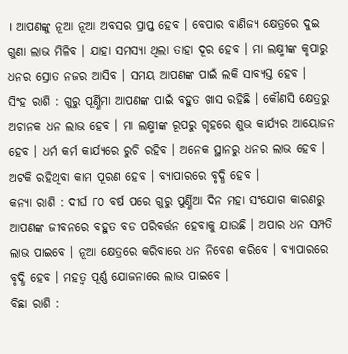। ଆପଣଙ୍କୁ ନୂଆ ନୂଆ ଅବସର ପ୍ରାପ୍ତ ହେବ । ବେପାର ବାଣିଜ୍ୟ କ୍ଷେତ୍ରରେ ଦୁଇ ଗୁଣା ଲାଭ ମିଳିବ । ଯାହା ସମସ୍ଯା ଥିଲା ତାହା ଦୂର ହେବ । ମା ଲକ୍ଷ୍ମୀଙ୍କ କୃପାରୁ ଧନର ସ୍ରୋତ ନଜର ଆସିବ । ସମୟ ଆପଣଙ୍କ ପାଇଁ ଲକି ସାବ୍ୟସ୍ତ ହେବ ।
ସିଂହ ରାଶି : ଗୁରୁ ପୂର୍ଣ୍ଣିମା ଆପଣଙ୍କ ପାଇଁ ବହୁତ ଖାସ ରହିଛି । କୌଣସି କ୍ଷେତ୍ରରୁ ଅଚାନକ ଧନ ଲାଭ ହେବ । ମା ଲକ୍ଷ୍ମୀଙ୍କ ରୂପରୁ ଗୃହରେ ଶୁଭ କାର୍ଯ୍ୟର ଆୟୋଜନ ହେବ । ଧର୍ମ କର୍ମ କାର୍ଯ୍ୟରେ ରୁଚି ରହିବ । ଅନେକ ସ୍ଥାନରୁ ଧନର ଲାଭ ହେବ । ଅଟକି ରହିଥିବା କାମ ପୂରଣ ହେବ । ବ୍ୟାପାରରେ ବୃଦ୍ଧି ହେବ ।
କନ୍ୟା ରାଶି : ଦୀର୍ଘ ୮୦ ବର୍ଷ ପରେ ଗୁରୁ ପୁର୍ଣ୍ଣିଆ ଦିନ ମହା ସଂଯୋଗ କାରଣରୁ ଆପଣଙ୍କ ଜୀବନରେ ବହୁତ ବଡ ପରିବର୍ତ୍ତନ ହେବାକୁ ଯାଉଛି । ଅପାର ଧନ ସମ୍ପତି ଲାଭ ପାଇବେ । ନୂଆ କ୍ଷେତ୍ରରେ କରିବାରେ ଧନ ନିବେଶ କରିବେ । ବ୍ୟାପାରରେ ବୃଦ୍ଧି ହେବ । ମହତ୍ଵ ପୂର୍ଣ୍ଣ ଯୋଜନାରେ ଲାଭ ପାଇବେ ।
ବିଛା ରାଶି :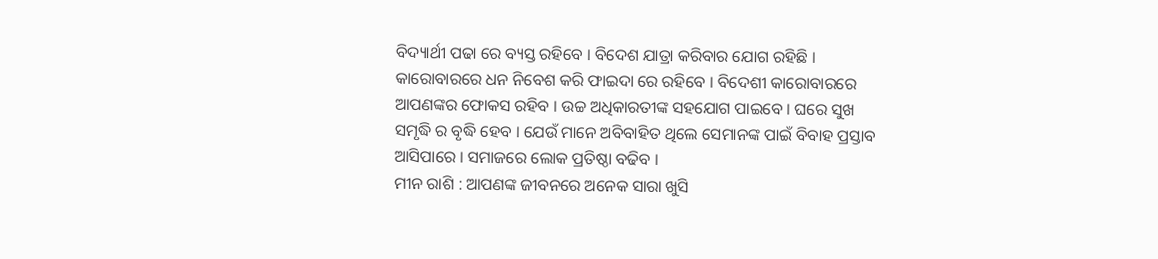ବିଦ୍ୟାର୍ଥୀ ପଢା ରେ ବ୍ୟସ୍ତ ରହିବେ । ବିଦେଶ ଯାତ୍ରା କରିବାର ଯୋଗ ରହିଛି । କାରୋବାରରେ ଧନ ନିବେଶ କରି ଫାଇଦା ରେ ରହିବେ । ବିଦେଶୀ କାରୋବାରରେ ଆପଣଙ୍କର ଫୋକସ ରହିବ । ଉଚ୍ଚ ଅଧିକାରତୀଙ୍କ ସହଯୋଗ ପାଇବେ । ଘରେ ସୁଖ ସମୃଦ୍ଧି ର ବୃଦ୍ଧି ହେବ । ଯେଉଁ ମାନେ ଅବିବାହିତ ଥିଲେ ସେମାନଙ୍କ ପାଇଁ ବିବାହ ପ୍ରସ୍ତାବ ଆସିପାରେ । ସମାଜରେ ଲୋକ ପ୍ରତିଷ୍ଠା ବଢିବ ।
ମୀନ ରାଶି : ଆପଣଙ୍କ ଜୀବନରେ ଅନେକ ସାରା ଖୁସି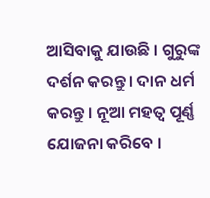ଆସିବାକୁ ଯାଉଛି । ଗୁରୁଙ୍କ ଦର୍ଶନ କରନ୍ତୁ । ଦାନ ଧର୍ମ କରନ୍ତୁ । ନୂଆ ମହତ୍ଵ ପୂର୍ଣ୍ଣ ଯୋଜନା କରିବେ ।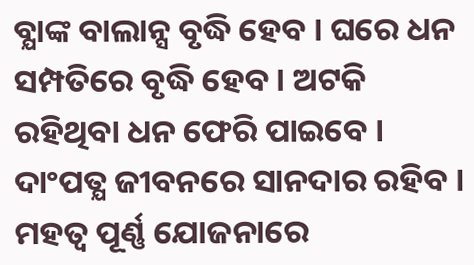ବ୍ଯାଙ୍କ ବାଲାନ୍ସ ବୃଦ୍ଧି ହେବ । ଘରେ ଧନ ସମ୍ପତିରେ ବୃଦ୍ଧି ହେବ । ଅଟକି ରହିଥିବା ଧନ ଫେରି ପାଇବେ । ଦାଂପତ୍ଯ ଜୀବନରେ ସାନଦାର ରହିବ । ମହତ୍ଵ ପୂର୍ଣ୍ଣ ଯୋଜନାରେ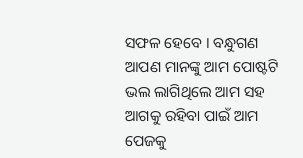ସଫଳ ହେବେ । ବନ୍ଧୁଗଣ ଆପଣ ମାନଙ୍କୁ ଆମ ପୋଷ୍ଟଟି ଭଲ ଲାଗିଥିଲେ ଆମ ସହ ଆଗକୁ ରହିବା ପାଇଁ ଆମ ପେଜକୁ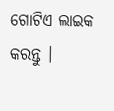ଗୋଟିଏ ଲାଇକ କରନ୍ତୁ ।